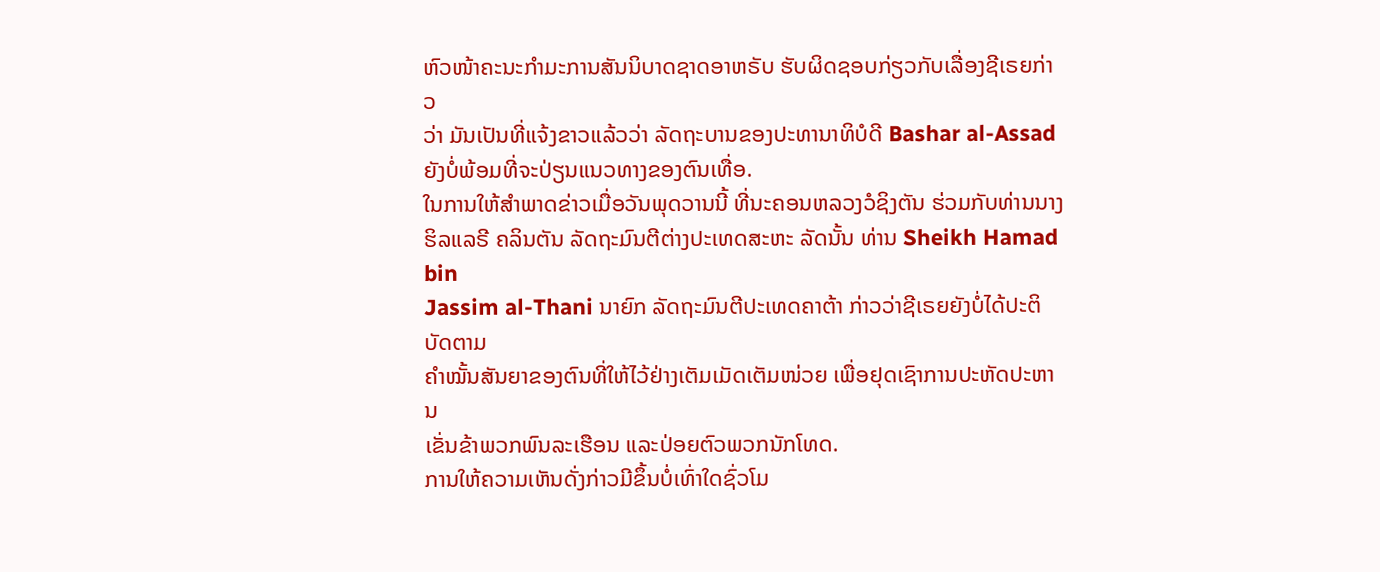ຫົວໜ້າຄະນະກໍາມະການສັນນິບາດຊາດອາຫຣັບ ຮັບຜິດຊອບກ່ຽວກັບເລື່ອງຊີເຣຍກ່າວ
ວ່າ ມັນເປັນທີ່ແຈ້ງຂາວແລ້ວວ່າ ລັດຖະບານຂອງປະທານາທິບໍດີ Bashar al-Assad
ຍັງບໍ່ພ້ອມທີ່ຈະປ່ຽນແນວທາງຂອງຕົນເທື່ອ.
ໃນການໃຫ້ສໍາພາດຂ່າວເມື່ອວັນພຸດວານນີ້ ທີ່ນະຄອນຫລວງວໍຊິງຕັນ ຮ່ວມກັບທ່ານນາງ
ຮິລແລຣີ ຄລິນຕັນ ລັດຖະມົນຕີຕ່າງປະເທດສະຫະ ລັດນັ້ນ ທ່ານ Sheikh Hamad bin
Jassim al-Thani ນາຍົກ ລັດຖະມົນຕີປະເທດຄາຕ້າ ກ່າວວ່າຊີເຣຍຍັງບໍ່ໄດ້ປະຕິບັດຕາມ
ຄໍາໝັ້ນສັນຍາຂອງຕົນທີ່ໃຫ້ໄວ້ຢ່າງເຕັມເມັດເຕັມໜ່ວຍ ເພື່ອຢຸດເຊົາການປະຫັດປະຫານ
ເຂັ່ນຂ້າພວກພົນລະເຮືອນ ແລະປ່ອຍຕົວພວກນັກໂທດ.
ການໃຫ້ຄວາມເຫັນດັ່ງກ່າວມີຂຶ້ນບໍ່ເທົ່າໃດຊົ່ວໂມ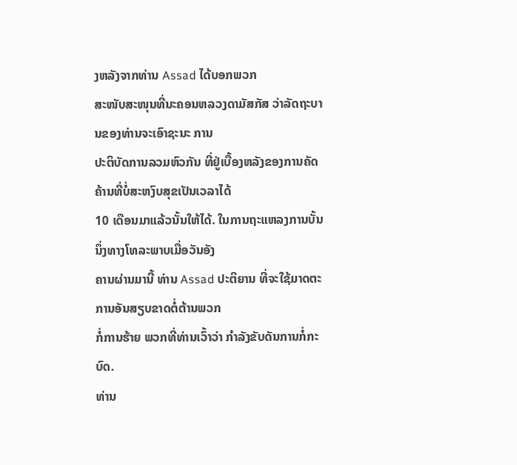ງຫລັງຈາກທ່ານ Assad ໄດ້ບອກພວກ
ສະໜັບສະໜຸນທີ່ນະຄອນຫລວງດາມັສກັສ ວ່າລັດຖະບານຂອງທ່ານຈະເອົາຊະນະ ການ
ປະຕິບັດການລວມຫົວກັນ ທີ່ຢູ່ເບື້ອງຫລັງຂອງການຄັດຄ້ານທີ່ບໍ່ສະຫງົບສຸຂເປັນເວລາໄດ້
10 ເດືອນມາແລ້ວນັ້ນໃຫ້ໄດ້. ໃນການຖະແຫລງການບັ້ນນຶ່ງທາງໂທລະພາບເມື່ອວັນອັງ
ຄານຜ່ານມານີ້ ທ່ານ Assad ປະຕິຍານ ທີ່ຈະໃຊ້ມາດຕະການອັນສຽບຂາດຕໍ່ຕ້ານພວກ
ກໍ່ການຮ້າຍ ພວກທີ່ທ່ານເວົ້າວ່າ ກໍາລັງຂັບດັນການກໍ່ກະບົດ.
ທ່ານ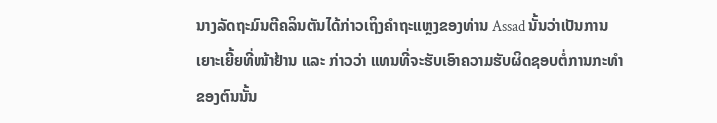ນາງລັດຖະມົນຕີຄລິນຕັນໄດ້ກ່າວເຖິງຄຳຖະແຫຼງຂອງທ່ານ Assad ນັ້ນວ່າເປັນການ
ເຍາະເຍີ້ຍທີ່ໜ້າຢ້ານ ແລະ ກ່າວວ່າ ແທນທີ່ຈະຮັບເອົາຄວາມຮັບຜິດຊອບຕໍ່ການກະທໍາ
ຂອງຕົນນັ້ນ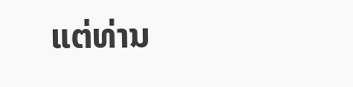ແຕ່ທ່ານ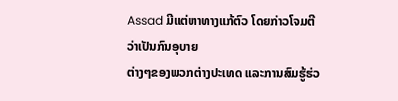Assad ມີແຕ່ຫາທາງແກ້ຕົວ ໂດຍກ່າວໂຈມຕີວ່າເປັນກົນອຸບາຍ
ຕ່າງໆຂອງພວກຕ່າງປະເທດ ແລະການສົມຮູ້ຮ່ວ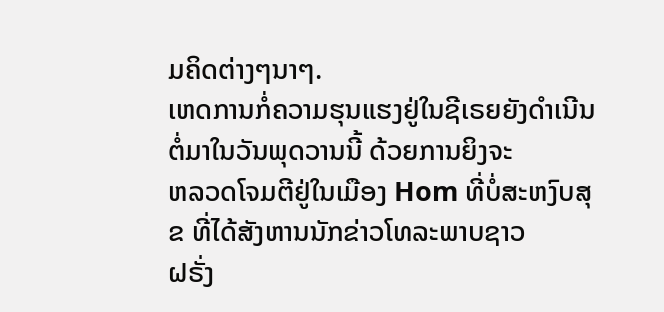ມຄິດຕ່າງໆນາໆ.
ເຫດການກໍ່ຄວາມຮຸນແຮງຢູ່ໃນຊີເຣຍຍັງດຳເນີນຕໍ່ມາໃນວັນພຸດວານນີ້ ດ້ວຍການຍິງຈະ
ຫລວດໂຈມຕີຢູ່ໃນເມືອງ Hom ທີ່ບໍ່ສະຫງົບສຸຂ ທີ່ໄດ້ສັງຫານນັກຂ່າວໂທລະພາບຊາວ
ຝຣັ່ງ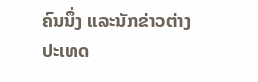ຄົນນຶ່ງ ແລະນັກຂ່າວຕ່າງປະເທດ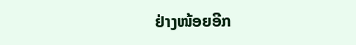ຢ່າງໜ້ອຍອີກ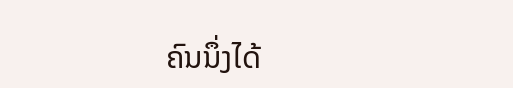ຄົນນຶ່ງໄດ້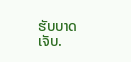ຮັບບາດເຈັບ.